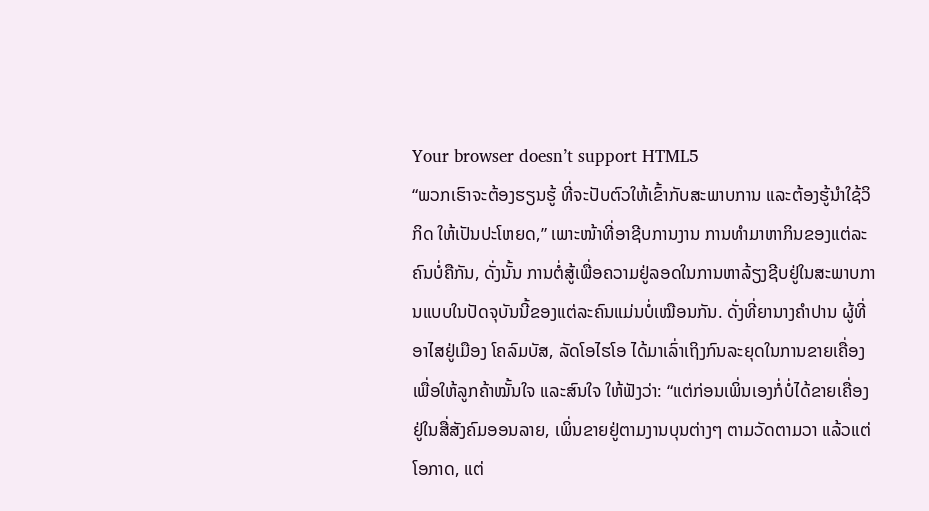Your browser doesn’t support HTML5
“ພວກເຮົາຈະຕ້ອງຮຽນຮູ້ ທີ່ຈະປັບຕົວໃຫ້ເຂົ້າກັບສະພາບການ ແລະຕ້ອງຮູ້ນໍາໃຊ້ວິກິດ ໃຫ້ເປັນປະໂຫຍດ,” ເພາະໜ້າທີ່ອາຊີບການງານ ການທໍາມາຫາກິນຂອງແຕ່ລະຄົນບໍ່ຄືກັນ, ດັ່ງນັ້ນ ການຕໍ່ສູ້ເພື່ອຄວາມຢູ່ລອດໃນການຫາລ້ຽງຊີບຢູ່ໃນສະພາບການແບບໃນປັດຈຸບັນນີ້ຂອງແຕ່ລະຄົນແມ່ນບໍ່ເໝືອນກັນ. ດັ່ງທີ່ຍານາງຄໍາປານ ຜູ້ທີ່ອາໄສຢູ່ເມືອງ ໂຄລົມບັສ, ລັດໂອໄຮໂອ ໄດ້ມາເລົ່າເຖິງກົນລະຍຸດໃນການຂາຍເຄື່ອງ ເພື່ອໃຫ້ລູກຄ້າໝັ້ນໃຈ ແລະສົນໃຈ ໃຫ້ຟັງວ່າ: “ແຕ່ກ່ອນເພິ່ນເອງກໍ່ບໍ່ໄດ້ຂາຍເຄື່ອງຢູ່ໃນສື່ສັງຄົມອອນລາຍ, ເພິ່ນຂາຍຢູ່ຕາມງານບຸນຕ່າງໆ ຕາມວັດຕາມວາ ແລ້ວແຕ່ໂອກາດ, ແຕ່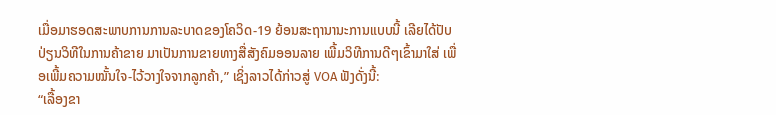ເມື່ອມາຮອດສະພາບການການລະບາດຂອງໂຄວິດ-19 ຍ້ອນສະຖານານະການແບບນີ້ ເລີຍໄດ້ປັບປ່ຽນວິທີໃນການຄ້າຂາຍ ມາເປັນການຂາຍທາງສື່ສັງຄົມອອນລາຍ ເພີ້ມວິທີການດີໆເຂົ້າມາໃສ່ ເພື່ອເພີ້ມຄວາມໝັ້ນໃຈ-ໄວ້ວາງໃຈຈາກລູກຄ້າ,” ເຊິ່ງລາວໄດ້ກ່າວສູ່ VOA ຟັງດັ່ງນີ້:
“ເລື້ອງຂາ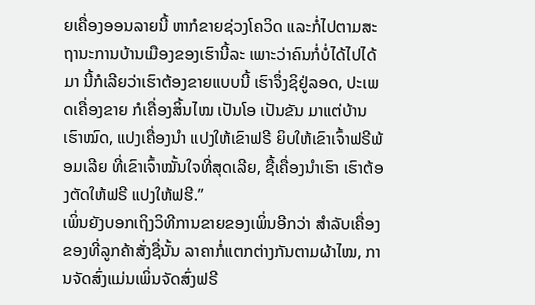ຍເຄື່ອງອອນລາຍນີ້ ຫາກໍຂາຍຊ່ວງໂຄວິດ ແລະກໍ່ໄປຕາມສະຖານະການບ້ານເມືອງຂອງເຮົານີ້ລະ ເພາະວ່າຄົນກໍ່ບໍ່ໄດ້ໄປໄດ້ມາ ນີ້ກໍເລີຍວ່າເຮົາຕ້ອງຂາຍແບບນີ້ ເຮົາຈຶ່ງຊິຢູ່ລອດ, ປະເພດເຄື່ອງຂາຍ ກໍເຄື່ອງສິ້ນໄໝ ເປັນໂອ ເປັນຂັນ ມາແຕ່ບ້ານເຮົາໝົດ, ແປງເຄື່ອງນໍາ ແປງໃຫ້ເຂົາຟຣີ ຍິບໃຫ້ເຂົາເຈົ້າຟຣີພ້ອມເລີຍ ທີ່ເຂົາເຈົ້າໝັ້ນໃຈທີ່ສຸດເລີຍ, ຊື້ເຄື່ອງນໍາເຮົາ ເຮົາຕ້ອງຕັດໃຫ້ຟຣີ ແປງໃຫ້ຟຮີ.”
ເພິ່ນຍັງບອກເຖິງວິທີການຂາຍຂອງເພິ່ນອີກວ່າ ສໍາລັບເຄື່ອງຂອງທີ່ລູກຄ້າສັ່ງຊື່ນັ້ນ ລາຄາກໍ່ແຕກຕ່າງກັນຕາມຜ້າໄໝ, ການຈັດສົ່ງແມ່ນເພິ່ນຈັດສົ່ງຟຣີ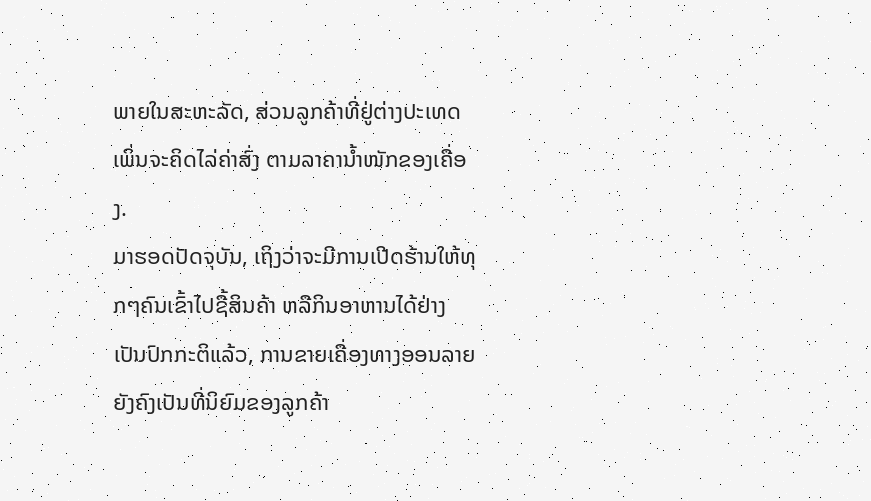ພາຍໃນສະຫະລັດ, ສ່ວນລູກຄ້າທີ່ຢູ່ຕ່າງປະເທດ ເພິ່ນຈະຄິດໄລ່ຄ່າສົ່ງ ຕາມລາຄານໍ້າໜັກຂອງເຄື່ອງ.
ມາຮອດປັດຈຸບັນ, ເຖິງວ່າຈະມີການເປີດຮ້ານໃຫ້ທຸກໆຄົນເຂົ້າໄປຊື້ສິນຄ້າ ຫລືກິນອາຫານໄດ້ຢ່າງເປັນປົກກະຕິແລ້ວ, ການຂາຍເຄື່ອງທາງອອນລາຍ ຍັງຄົງເປັນທີ່ນິຍົມຂອງລູກຄ້າ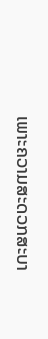ເພາະຄວາມສະດວກສະບາ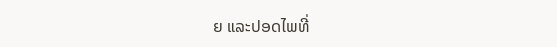ຍ ແລະປອດໄພທີ່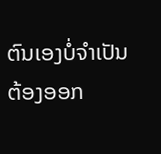ຕົນເອງບໍ່ຈໍາເປັນຕ້ອງອອກ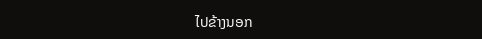ໄປຂ້າງນອກ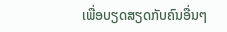ເພື່ອບຽດສຽດກັບຄົນອື່ນໆ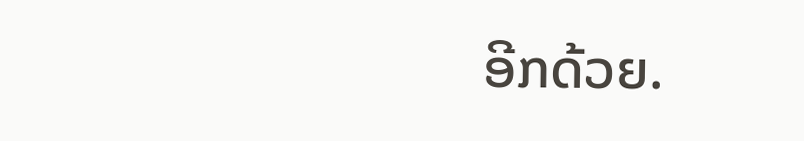ອີກດ້ວຍ.